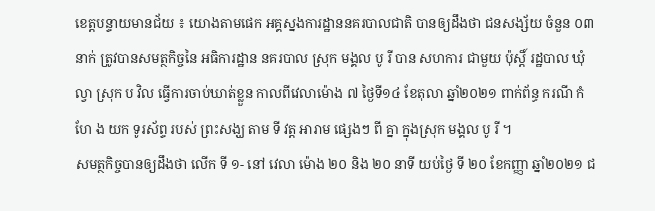ខេត្តបន្ទាយមានជ័យ ៖ យោងតាមផេក អគ្គស្នងការដ្ឋាននគរបាលជាតិ បានឲ្យដឹងថា ជនសង្ស័យ ចំនួន ០៣ នាក់ ត្រូវបានសមត្ថកិច្ចនៃ អធិការដ្ឋាន នគរបាល ស្រុក មង្គល បូ រី បាន សហការ ជាមួយ ប៉ុស្តិ៍ រដ្ឋបាល ឃុំ ល្វា ស្រុក ប វិល ធ្វើការចាប់ឃាត់ខ្លួន កាលពីវេលាម៉ោង ៧ ថ្ងៃទី១៤ ខែតុលា ឆ្នាំ២០២១ ពាក់ព័ន្ធ ករណី កំហែ ង យក ទូរស័ព្ទ របស់ ព្រះសង្ឃ តាម ទី វត្ត អារាម ផ្សេងៗ ពី គ្នា ក្នុងស្រុក មង្គល បូ រី ។
សមត្ថកិច្ចបានឲ្យដឹងថា លើក ទី ១- នៅ វេលា ម៉ោង ២០ និង ២០ នាទី យប់ថ្ងៃ ទី ២០ ខែកញ្ញា ឆ្នាំ២០២១ ជ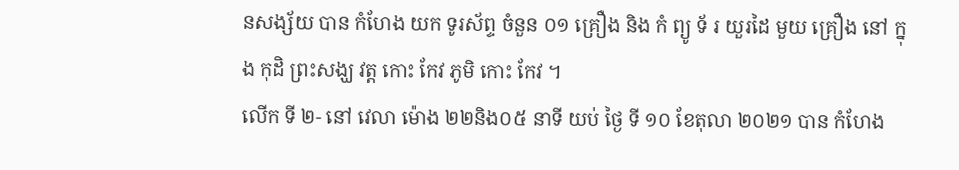នសង្ស័យ បាន កំហែង យក ទូរស័ព្ទ ចំនួន ០១ គ្រឿង និង កំ ព្យូ ទ័ រ យួរដៃ មួយ គ្រឿង នៅ ក្នុង កុដិ ព្រះសង្ឃ វត្ត កោះ កែវ ភូមិ កោះ កែវ ។
លើក ទី ២- នៅ វេលា ម៉ោង ២២និង០៥ នាទី យប់ ថ្ងៃ ទី ១០ ខែតុលា ២០២១ បាន កំហែង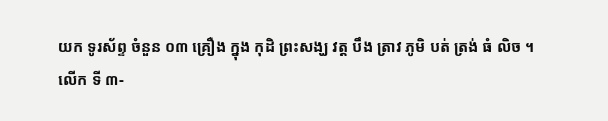យក ទូរស័ព្ទ ចំនួន ០៣ គ្រឿង ក្នុង កុដិ ព្រះសង្ឃ វត្ត បឹង ត្រាវ ភូមិ បត់ ត្រង់ ធំ លិច ។
លើក ទី ៣-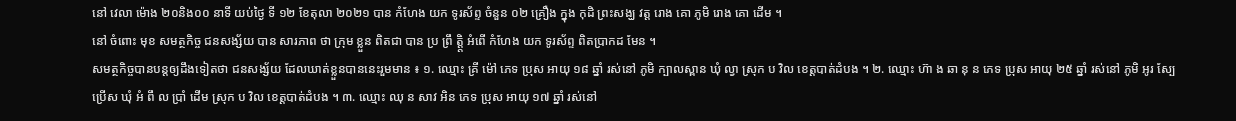នៅ វេលា ម៉ោង ២០និង០០ នាទី យប់ថ្ងៃ ទី ១២ ខែតុលា ២០២១ បាន កំហែង យក ទូរស័ព្ទ ចំនួន ០២ គ្រឿង ក្នុង កុដិ ព្រះសង្ឃ វត្ត រោង គោ ភូមិ រោង គោ ដើម ។
នៅ ចំពោះ មុខ សមត្ថកិច្ច ជនសង្ស័យ បាន សារភាព ថា ក្រុម ខ្លួន ពិតជា បាន ប្រ ព្រឹ ត្តិ្ត អំពើ កំហែង យក ទូរស័ព្ទ ពិតប្រាកដ មែន ។
សមត្ថកិច្ចបានបន្តឲ្យដឹងទៀតថា ជនសង្ស័យ ដែលឃាត់ខ្លួនបាននេះរួមមាន ៖ ១. ឈ្មោះ គ្រី ម៉ៅ ភេទ ប្រុស អាយុ ១៨ ឆ្នាំ រស់នៅ ភូមិ ក្បាលស្ពាន ឃុំ ល្វា ស្រុក ប វិល ខេត្តបាត់ដំបង ។ ២. ឈ្មោះ ហ៊ា ង ឆា នុ ន ភេទ ប្រុស អាយុ ២៥ ឆ្នាំ រស់នៅ ភូមិ អូរ ស្បែ ប្រើស ឃុំ អំ ពឹ ល ប្រាំ ដើម ស្រុក ប វិល ខេត្តបាត់ដំបង ។ ៣. ឈ្មោះ ឈុ ន សាវ អិន ភេទ ប្រុស អាយុ ១៧ ឆ្នាំ រស់នៅ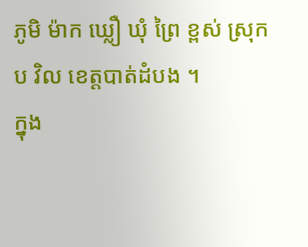ភូមិ ម៉ាក ឃ្លឿ ឃុំ ព្រៃ ខ្ពស់ ស្រុក ប វិល ខេត្តបាត់ដំបង ។
ក្នុង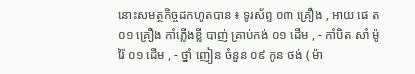នោះសមត្ថកិច្ចដកហូតបាន ៖ ទូរស័ព្ទ ០៣ គ្រឿង , អាយ ផេ ត ០១ គ្រឿង កាំភ្លើងខ្លី បាញ់ គ្រាប់កង់ ០១ ដើម , - កាំបិត សាំ ម៉ូ រ៉ៃ ០១ ដើម , - ថ្នាំ ញៀន ចំនួន ០៩ កូន ថង់ ( ម៉ា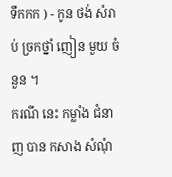ទឹកកក ) - កូន ថង់ សំរាប់ ច្រកថ្នាំ ញៀន មួយ ចំនួន ។
ករណី នេះ កម្លាំង ជំនាញ បាន កសាង សំណុំ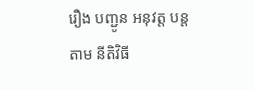រឿង បញ្ជូន អនុវត្ត បន្ត តាម នីតិវិធី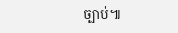ច្បាប់៕